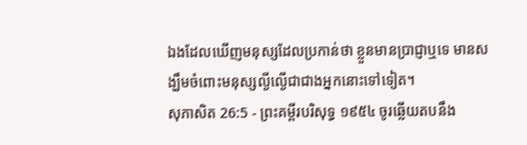ឯងដែលឃើញមនុស្សដែលប្រកាន់ថា ខ្លួនមានប្រាជ្ញាឬទេ មានសង្ឃឹមចំពោះមនុស្សល្ងីល្ងើជាជាងអ្នកនោះទៅទៀត។
សុភាសិត 26:5 - ព្រះគម្ពីរបរិសុទ្ធ ១៩៥៤ ចូរឆ្លើយតបនឹង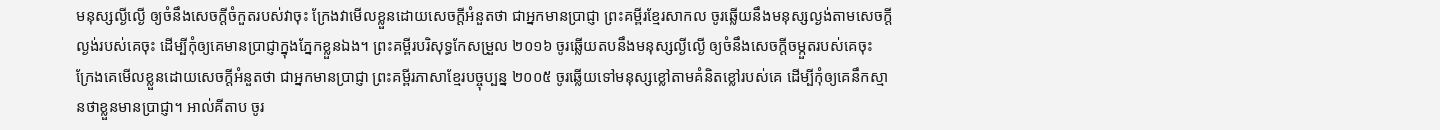មនុស្សល្ងីល្ងើ ឲ្យចំនឹងសេចក្ដីចំកួតរបស់វាចុះ ក្រែងវាមើលខ្លួនដោយសេចក្ដីអំនួតថា ជាអ្នកមានប្រាជ្ញា ព្រះគម្ពីរខ្មែរសាកល ចូរឆ្លើយនឹងមនុស្សល្ងង់តាមសេចក្ដីល្ងង់របស់គេចុះ ដើម្បីកុំឲ្យគេមានប្រាជ្ញាក្នុងភ្នែកខ្លួនឯង។ ព្រះគម្ពីរបរិសុទ្ធកែសម្រួល ២០១៦ ចូរឆ្លើយតបនឹងមនុស្សល្ងីល្ងើ ឲ្យចំនឹងសេចក្ដីចម្កួតរបស់គេចុះ ក្រែងគេមើលខ្លួនដោយសេចក្ដីអំនួតថា ជាអ្នកមានប្រាជ្ញា ព្រះគម្ពីរភាសាខ្មែរបច្ចុប្បន្ន ២០០៥ ចូរឆ្លើយទៅមនុស្សខ្លៅតាមគំនិតខ្លៅរបស់គេ ដើម្បីកុំឲ្យគេនឹកស្មានថាខ្លួនមានប្រាជ្ញា។ អាល់គីតាប ចូរ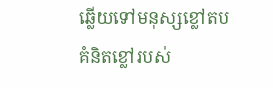ឆ្លើយទៅមនុស្សខ្លៅតបគំនិតខ្លៅរបស់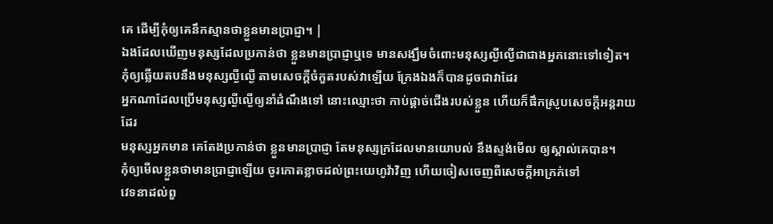គេ ដើម្បីកុំឲ្យគេនឹកស្មានថាខ្លួនមានប្រាជ្ញា។ |
ឯងដែលឃើញមនុស្សដែលប្រកាន់ថា ខ្លួនមានប្រាជ្ញាឬទេ មានសង្ឃឹមចំពោះមនុស្សល្ងីល្ងើជាជាងអ្នកនោះទៅទៀត។
កុំឲ្យឆ្លើយតបនឹងមនុស្សល្ងីល្ងើ តាមសេចក្ដីចំកួតរបស់វាឡើយ ក្រែងឯងក៏បានដូចជាវាដែរ
អ្នកណាដែលប្រើមនុស្សល្ងីល្ងើឲ្យនាំដំណឹងទៅ នោះឈ្មោះថា កាប់ផ្តាច់ជើងរបស់ខ្លួន ហើយក៏ផឹកស្រូបសេចក្ដីអន្តរាយដែរ
មនុស្សអ្នកមាន គេតែងប្រកាន់ថា ខ្លួនមានប្រាជ្ញា តែមនុស្សក្រដែលមានយោបល់ នឹងស្ទង់មើល ឲ្យស្គាល់គេបាន។
កុំឲ្យមើលខ្លួនថាមានប្រាជ្ញាឡើយ ចូរកោតខ្លាចដល់ព្រះយេហូវ៉ាវិញ ហើយចៀសចេញពីសេចក្ដីអាក្រក់ទៅ
វេទនាដល់ពួ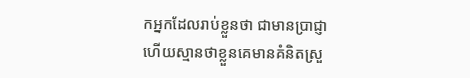កអ្នកដែលរាប់ខ្លួនថា ជាមានប្រាជ្ញា ហើយស្មានថាខ្លួនគេមានគំនិតស្រួ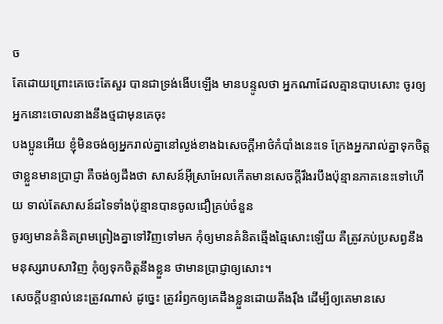ច
តែដោយព្រោះគេចេះតែសួរ បានជាទ្រង់ងើបឡើង មានបន្ទូលថា អ្នកណាដែលគ្មានបាបសោះ ចូរឲ្យអ្នកនោះចោលនាងនឹងថ្មជាមុនគេចុះ
បងប្អូនអើយ ខ្ញុំមិនចង់ឲ្យអ្នករាល់គ្នានៅល្ងង់ខាងឯសេចក្ដីអាថ៌កំបាំងនេះទេ ក្រែងអ្នករាល់គ្នាទុកចិត្តថាខ្លួនមានប្រាជ្ញា គឺចង់ឲ្យដឹងថា សាសន៍អ៊ីស្រាអែលកើតមានសេចក្ដីរឹងរបឹងប៉ុន្មានភាគនេះទៅហើយ ទាល់តែសាសន៍ដទៃទាំងប៉ុន្មានបានចូលជឿគ្រប់ចំនួន
ចូរឲ្យមានគំនិតព្រមព្រៀងគ្នាទៅវិញទៅមក កុំឲ្យមានគំនិតឆ្មើងឆ្មៃសោះឡើយ គឺត្រូវភប់ប្រសព្វនឹងមនុស្សរាបសាវិញ កុំឲ្យទុកចិត្តនឹងខ្លួន ថាមានប្រាជ្ញាឲ្យសោះ។
សេចក្ដីបន្ទាល់នេះត្រូវណាស់ ដូច្នេះ ត្រូវរំឭកឲ្យគេដឹងខ្លួនដោយតឹងរុឹង ដើម្បីឲ្យគេមានសេ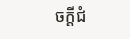ចក្ដីជំ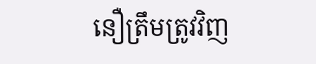នឿត្រឹមត្រូវវិញ